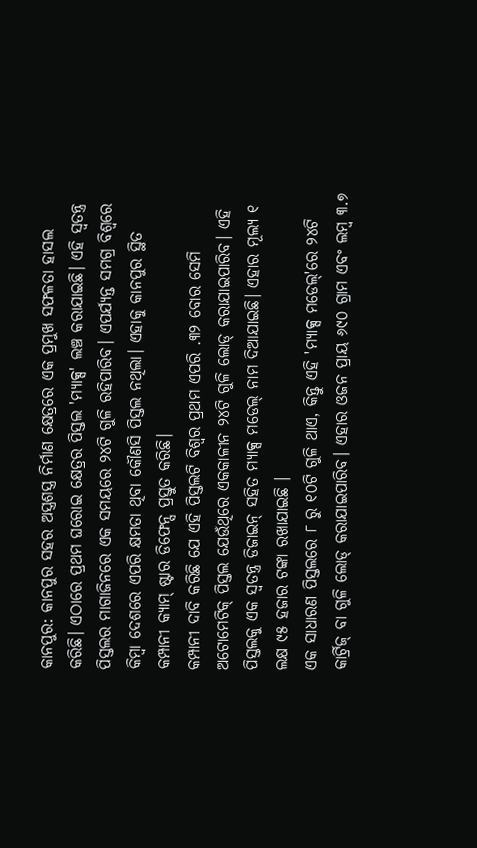କାନପୁର: କାନପୁର ସହର ଅସ୍ତ୍ରଶସ୍ତ୍ର ନିର୍ମାଣ କ୍ଷେତ୍ରରେ ଏକ ପ୍ରମୁଖ ସଫଳତା ହାସଲ କରିଛି। ଏଠାରେ ପ୍ରଥମ ଘରୋଇ କ୍ଷେତ୍ରର ପିସ୍ତଲ 'ମ୍ୟାକ୍ସ' ଲଞ୍ଚ କରାଯାଇଛି। ଏହି ସ୍ୱତନ୍ତ୍ର ପିସ୍ତଲର ମାଗାଜିନରେ ଏକ ସମୟରେ ୨୪ଟି ଗୁଳି ରହିପାରିବ। ଏପର୍ଯ୍ୟନ୍ତ ସମଗ୍ର ବିଶ୍ୱରେ କିମ୍ବା ଦେଶରେ ଏପରି କ୍ଷମତା ଥିବା କୌଣସି ପିସ୍ତଲ ନଥିଲା। ଏହାକୁ କାନପୁର ସ୍ଥିତ କମ୍ପାନୀ କ୍ୟାମ୍ ଷ୍ଟାର ଡିଫେନ୍ସ ପ୍ରସ୍ତୁତ କରିଛି।
କମ୍ପାନୀ ଦାବି କରିଛି ଯେ ଏହି ପିସ୍ତଲଟି ବିଶ୍ୱର ପ୍ରଥମ ଏପରି .୩୨ ବୋର ସେମି ଅଟୋମେଟିକ୍ ପିସ୍ତଲ ଯେଉଁଥିରେ ଏକକାଳୀନ ୨୪ଟି ଗୁଳି ଲୋଡ୍ କରାଯାଇପାରିବ। ଏହି ପିସ୍ତଲକୁ ଏକ ସ୍ୱତନ୍ତ୍ର ଡିଜାଇନ୍ ସହିତ ମ୍ୟାକ୍ସ ମଡେଲ୍ ନାମ ଦିଆଯାଇଛି। ଏହାର ମୂଲ୍ୟ ୧ ଲକ୍ଷ ୯୫ ହଜାର ଟଙ୍କା ରଖାଯାଇଛି ।
ଏକ ସାଧାରଣ ପିସ୍ତଲରେ ୮ ରୁ ୧୦ଟି ଗୁଳି ଥାଏ, କିନ୍ତୁ ଏହି 'ମ୍ୟାକ୍ସ ମଡେଲ୍'ରେ ୨୪ଟି କାର୍ଟ୍ରିଜ୍ ବା ଗୁଳି ଲୋଡ୍ କରାଯାଇପାରିବ। ଏହାର ଓଜନ ପ୍ରାୟ ୬୯୦ ଗ୍ରାମ ଏବଂ ଲମ୍ବ ୩.୭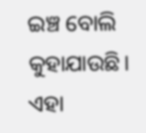ଇଞ୍ଚ ବୋଲି କୁହାଯାଉଛି। ଏହା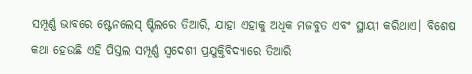ସମ୍ପୂର୍ଣ୍ଣ ଭାବରେ ଷ୍ଟେନଲେସ୍ ଷ୍ଟିଲରେ ତିଆରି, ଯାହା ଏହାକୁ ଅଧିକ ମଜବୁତ ଏବଂ ସ୍ଥାୟୀ କରିଥାଏ। ବିଶେଷ କଥା ହେଉଛି ଏହି ପିସ୍ତଲ ସମ୍ପୂର୍ଣ୍ଣ ସ୍ୱଦେଶୀ ପ୍ରଯୁକ୍ତିବିଦ୍ୟାରେ ତିଆରି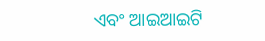ଏବଂ ଆଇଆଇଟି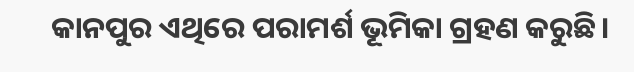କାନପୁର ଏଥିରେ ପରାମର୍ଶ ଭୂମିକା ଗ୍ରହଣ କରୁଛି।